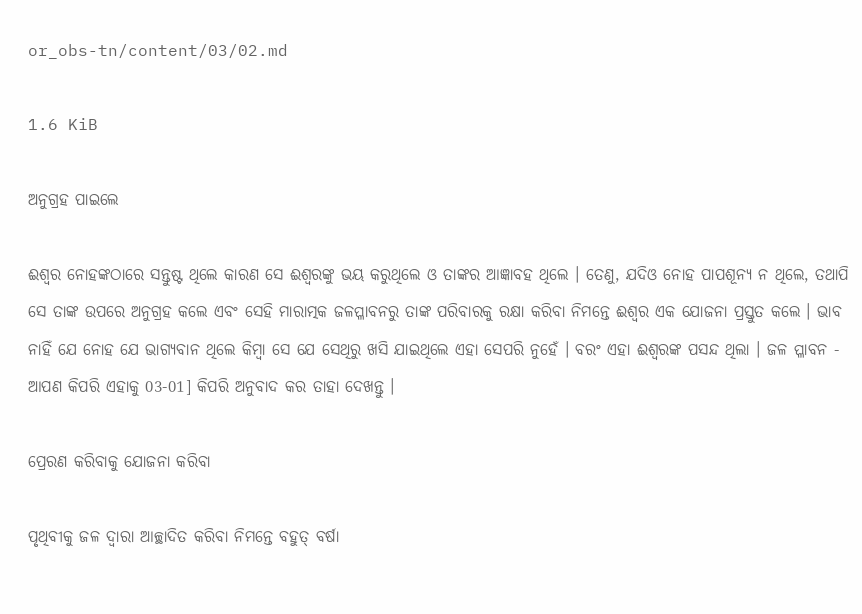or_obs-tn/content/03/02.md

1.6 KiB

ଅନୁଗ୍ରହ ପାଇଲେ

ଈଶ୍ଵର ନୋହଙ୍କଠାରେ ସନ୍ତୁଷ୍ଟ ଥିଲେ କାରଣ ସେ ଈଶ୍ଵରଙ୍କୁ ଭୟ କରୁଥିଲେ ଓ ତାଙ୍କର ଆଜ୍ଞାବହ ଥିଲେ । ତେଣୁ, ଯଦିଓ ନୋହ ପାପଶୂନ୍ୟ ନ ଥିଲେ, ତଥାପି ସେ ତାଙ୍କ ଉପରେ ଅନୁଗ୍ରହ କଲେ ଏବଂ ସେହି ମାରାତ୍ମକ ଜଳପ୍ଳାବନରୁ ତାଙ୍କ ପରିବାରକୁ ରକ୍ଷା କରିବା ନିମନ୍ତେ ଈଶ୍ଵର ଏକ ଯୋଜନା ପ୍ରସ୍ତୁତ କଲେ । ଭାବ ନାହିଁ ଯେ ନୋହ ଯେ ଭାଗ୍ୟବାନ ଥିଲେ କିମ୍ବା ସେ ଯେ ସେଥିରୁ ଖସି ଯାଇଥିଲେ ଏହା ସେପରି ନୁହେଁ । ବରଂ ଏହା ଈଶ୍ଵରଙ୍କ ପସନ୍ଦ ଥିଲା । ଜଳ ପ୍ଳାବନ - ଆପଣ କିପରି ଏହାକୁ 03-01] କିପରି ଅନୁବାଦ କର ତାହା ଦେଖନ୍ତୁ ।

ପ୍ରେରଣ କରିବାକୁ ଯୋଜନା କରିବା

ପୃଥିବୀକୁ ଜଳ ଦ୍ବାରା ଆଚ୍ଛାଦିତ କରିବା ନିମନ୍ତେ ବହୁତ୍ ବର୍ଷା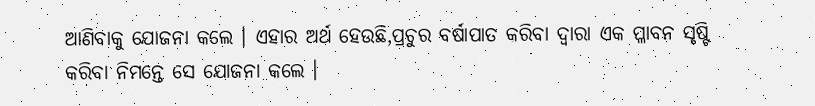ଆଣିବାକୁ ଯୋଜନା କଲେ । ଏହାର ଅର୍ଥ ହେଉଛି,ପ୍ରଚୁର ବର୍ଷାପାତ କରିବା ଦ୍ବାରା ଏକ ପ୍ଳାବନ ସୃଷ୍ଟି କରିବା ନିମନ୍ତେ ସେ ଯୋଜନା କଲେ ।